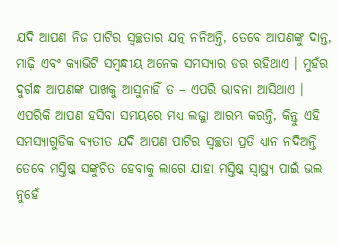ଯଦି ଆପଣ ନିଜ ପାଟିର ସ୍ୱଚ୍ଛତାର ଯତ୍ନ ନନିଅନ୍ତି, ତେବେ ଆପଣଙ୍କୁ ଦାନ୍ତ, ମାଢ଼ି ଏବଂ କ୍ୟାଭିଟି ସମ୍ବନ୍ଧୀୟ ଅନେକ ସମସ୍ୟାର ଡର ରହିଥାଏ । ମୁହଁର ଦୁର୍ଗନ୍ଧ ଆପଣଙ୍କ ପାଖକୁ ଆସୁନାହିଁ ତ – ଏପରି ଭାବନା ଆସିଥାଏ । ଏପରିକି ଆପଣ ହସିବା ସମୟରେ ମଧ୍ୟ ଲଜ୍ଜା ଆରମ୍ଭ କରନ୍ତି, କିନ୍ତୁ ଏହି ସମସ୍ୟାଗୁଡିକ ବ୍ୟତୀତ ଯଦି ଆପଣ ପାଟିର ସ୍ୱଚ୍ଛତା ପ୍ରତି ଧ୍ୟାନ ନଦିଅନ୍ତି ତେବେ ମସ୍ତିଷ୍କ ସଙ୍କୁଚିତ ହେବାକୁ ଲାଗେ ଯାହା ମସ୍ତିଷ୍କ ସ୍ୱାସ୍ଥ୍ୟ ପାଇଁ ଭଲ ନୁହେଁ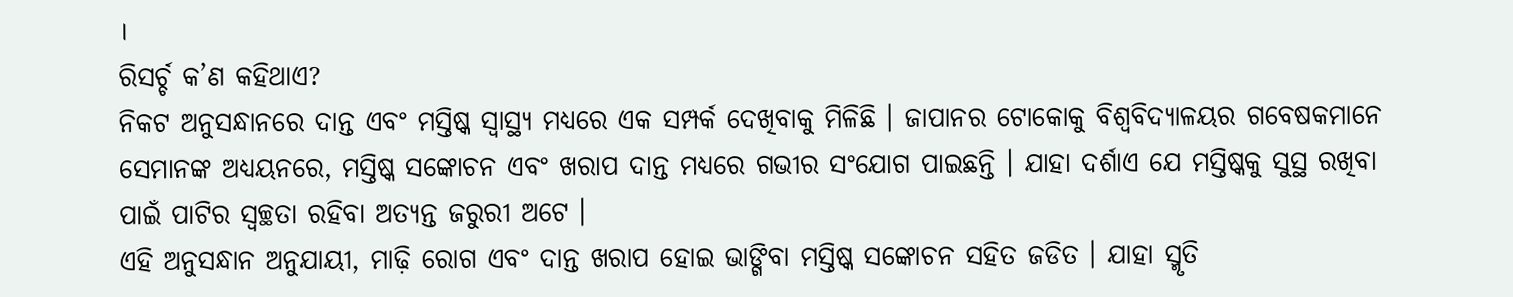।
ରିସର୍ଚ୍ଚ କ’ଣ କହିଥାଏ?
ନିକଟ ଅନୁସନ୍ଧାନରେ ଦାନ୍ତ ଏବଂ ମସ୍ତିଷ୍କ ସ୍ୱାସ୍ଥ୍ୟ ମଧ୍ୟରେ ଏକ ସମ୍ପର୍କ ଦେଖିବାକୁ ମିଳିଛି । ଜାପାନର ଟୋକୋକୁ ବିଶ୍ୱବିଦ୍ୟାଳୟର ଗବେଷକମାନେ ସେମାନଙ୍କ ଅଧ୍ୟୟନରେ, ମସ୍ତିଷ୍କ ସଙ୍କୋଚନ ଏବଂ ଖରାପ ଦାନ୍ତ ମଧ୍ୟରେ ଗଭୀର ସଂଯୋଗ ପାଇଛନ୍ତି । ଯାହା ଦର୍ଶାଏ ଯେ ମସ୍ତିଷ୍କକୁ ସୁସ୍ଥ ରଖିବା ପାଇଁ ପାଟିର ସ୍ୱଚ୍ଛତା ରହିବା ଅତ୍ୟନ୍ତ ଜରୁରୀ ଅଟେ ।
ଏହି ଅନୁସନ୍ଧାନ ଅନୁଯାୟୀ, ମାଢ଼ି ରୋଗ ଏବଂ ଦାନ୍ତ ଖରାପ ହୋଇ ଭାଙ୍ଗିବା ମସ୍ତିଷ୍କ ସଙ୍କୋଚନ ସହିତ ଜଡିତ । ଯାହା ସ୍ମୃତି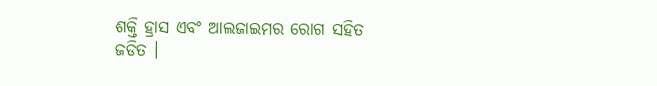ଶକ୍ତି ହ୍ରାସ ଏବଂ ଆଲଜାଇମର ରୋଗ ସହିତ ଜଡିତ ।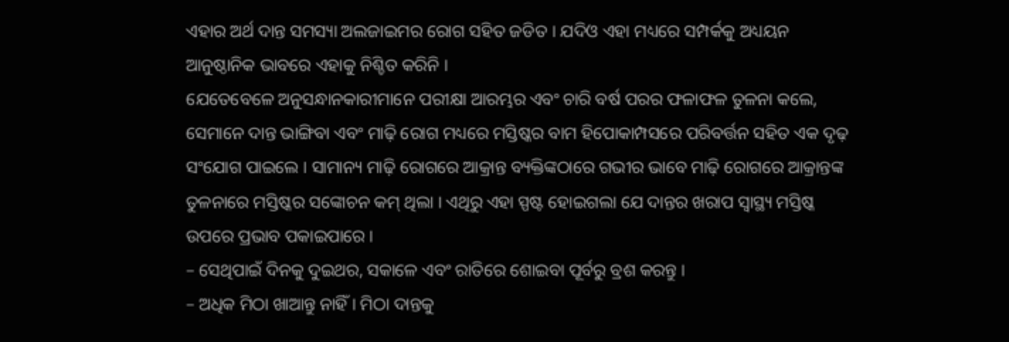ଏହାର ଅର୍ଥ ଦାନ୍ତ ସମସ୍ୟା ଅଲଜାଇମର ରୋଗ ସହିତ ଜଡିତ । ଯଦିଓ ଏହା ମଧ୍ୟରେ ସମ୍ପର୍କକୁ ଅଧ୍ୟୟନ ଆନୁଷ୍ଠାନିକ ଭାବରେ ଏହାକୁ ନିଶ୍ଚିତ କରିନି ।
ଯେତେବେଳେ ଅନୁସନ୍ଧାନକାରୀମାନେ ପରୀକ୍ଷା ଆରମ୍ଭର ଏବଂ ଚାରି ବର୍ଷ ପରର ଫଳାଫଳ ତୁଳନା କଲେ, ସେମାନେ ଦାନ୍ତ ଭାଙ୍ଗିବା ଏବଂ ମାଢ଼ି ରୋଗ ମଧ୍ୟରେ ମସ୍ତିଷ୍କର ବାମ ହିପୋକାମ୍ପସରେ ପରିବର୍ତ୍ତନ ସହିତ ଏକ ଦୃଢ଼ ସଂଯୋଗ ପାଇଲେ । ସାମାନ୍ୟ ମାଢ଼ି ରୋଗରେ ଆକ୍ରାନ୍ତ ବ୍ୟକ୍ତିଙ୍କଠାରେ ଗଭୀର ଭାବେ ମାଢ଼ି ରୋଗରେ ଆକ୍ରାନ୍ତଙ୍କ ତୁଳନାରେ ମସ୍ତିଷ୍କର ସଙ୍କୋଚନ କମ୍ ଥିଲା । ଏଥିରୁ ଏହା ସ୍ପଷ୍ଟ ହୋଇଗଲା ଯେ ଦାନ୍ତର ଖରାପ ସ୍ୱାସ୍ଥ୍ୟ ମସ୍ତିଷ୍କ ଉପରେ ପ୍ରଭାବ ପକାଇପାରେ ।
– ସେଥିପାଇଁ ଦିନକୁ ଦୁଇଥର, ସକାଳେ ଏବଂ ରାତିରେ ଶୋଇବା ପୂର୍ବରୁ ବ୍ରଶ କରନ୍ତୁ ।
– ଅଧିକ ମିଠା ଖାଆନ୍ତୁ ନାହିଁ । ମିଠା ଦାନ୍ତକୁ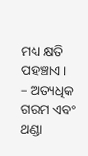ମଧ୍ୟ କ୍ଷତି ପହଞ୍ଚାଏ ।
– ଅତ୍ୟଧିକ ଗରମ ଏବଂ ଥଣ୍ଡା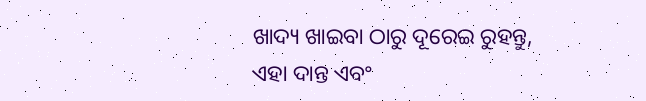ଖାଦ୍ୟ ଖାଇବା ଠାରୁ ଦୂରେଇ ରୁହନ୍ତୁ, ଏହା ଦାନ୍ତ ଏବଂ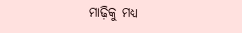ମାଢ଼ିକୁ ମଧ୍ୟ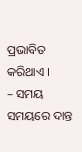ପ୍ରଭାବିତ କରିଥାଏ ।
– ସମୟ ସମୟରେ ଦାନ୍ତ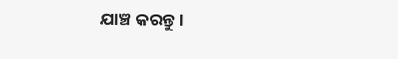ଯାଞ୍ଚ କରନ୍ତୁ ।